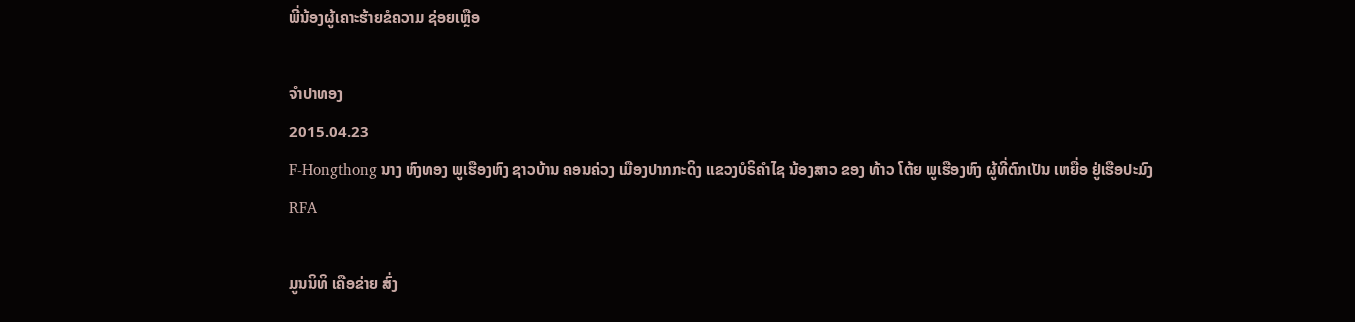ພີ່ນ້ອງຜູ້ເຄາະຮ້າຍຂໍຄວາມ ຊ່ອຍເຫຼືອ

ຈໍາປາທອງ
2015.04.23
F-Hongthong ນາງ ຫົງທອງ ພູເຮືອງຫົງ ຊາວບ້ານ ຄອນຄ່ວງ ເມືອງປາກກະດິງ ແຂວງບໍຣິຄໍາໄຊ ນ້ອງສາວ ຂອງ ທ້າວ ໂຕ້ຍ ພູເຮືອງຫົງ ຜູ້ທີ່ຕົກເປັນ ເຫຍື່ອ ຢູ່ເຮືອປະມົງ
RFA

ມູນນິທິ ເຄືອຂ່າຍ ສົ່ງ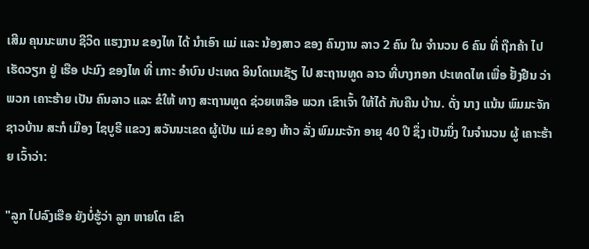ເສີມ ຄຸນນະພາບ ຊີວິດ ແຮງງານ ຂອງໄທ ໄດ້ ນໍາເອົາ ແມ່ ແລະ ນ້ອງສາວ ຂອງ ຄົນງານ ລາວ 2 ຄົນ ໃນ ຈໍານວນ 6 ຄົນ ທີ່ ຖືກຄ້າ ໄປ ເຮັດວຽກ ຢູ່ ເຮືອ ປະມົງ ຂອງໄທ ທີ່ ເກາະ ອໍາບົນ ປະເທດ ອິນໂດເນເຊັຽ ໄປ ສະຖານທູດ ລາວ ທີ່ບາງກອກ ປະເທດໄທ ເພື່ອ ຢັ້ງຢືນ ວ່າ ພວກ ເຄາະຮ້າຍ ເປັນ ຄົນລາວ ແລະ ຂໍໃຫ້ ທາງ ສະຖານທູດ ຊ່ວຍເຫລືອ ພວກ ເຂົາເຈົ້າ ໃຫ້ໄດ້ ກັບຄືນ ບ້ານ. ດັ່ງ ນາງ ແນ້ນ ພົມມະຈັກ ຊາວບ້ານ ສະກໍ ເມືອງ ໄຊບູຣີ ແຂວງ ສວັນນະເຂດ ຜູ້ເປັນ ແມ່ ຂອງ ທ້າວ ລັ່ງ ພົມມະຈັກ ອາຍຸ 40 ປີ ຊຶ່ງ ເປັນນຶ່ງ ໃນຈໍານວນ ຜູ້ ເຄາະຮ້າຍ ເວົ້າວ່າ:

"ລູກ ໄປລົງເຮືອ ຍັງບໍ່ຮູ້ວ່າ ລູກ ຫາຍໂຕ ເຂົາ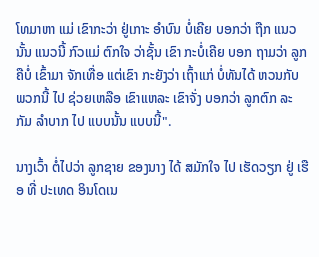ໂທມາຫາ ແມ່ ເຂົາກະວ່າ ຢູ່ເກາະ ອໍາບົນ ບໍ່ເຄີຍ ບອກວ່າ ຖືກ ແນວນັ້ນ ແນວນີ້ ກົວແມ່ ຕົກໃຈ ວ່າຊັ້ນ ເຂົາ ກະບໍ່ເຄີຍ ບອກ ຖາມວ່າ ລູກ ຄືບໍ່ ເຂົ້າມາ ຈັກເທື່ອ ແຕ່ເຂົາ ກະຍັງວ່າ ເຖົ້າແກ່ ບໍ່ທັນໄດ້ ຫວນກັບ ພວກນີ້ ໄປ ຊ່ວຍເຫລືອ ເຂົາແຫລະ ເຂົາຈັ່ງ ບອກວ່າ ລູກຕົກ ລະກັມ ລໍາບາກ ໄປ ແບບນັ້ນ ແບບນີ້".

ນາງເວົ້າ ຕໍ່ໄປວ່າ ລູກຊາຍ ຂອງນາງ ໄດ້ ສມັກໃຈ ໄປ ເຮັດວຽກ ຢູ່ ເຮືອ ທີ່ ປະເທດ ອິນໂດເນ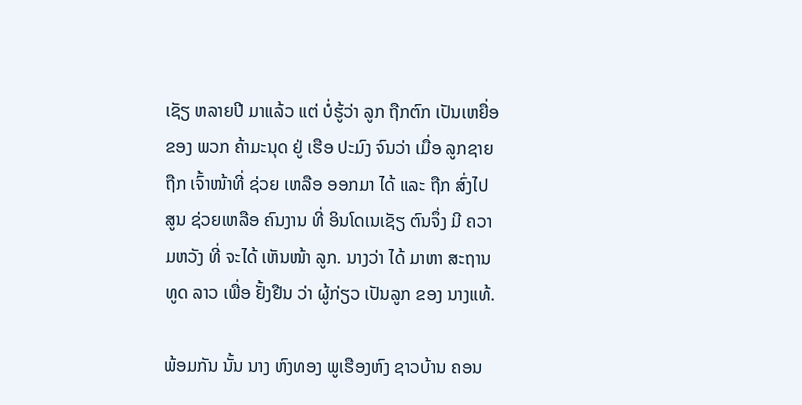ເຊັຽ ຫລາຍປີ ມາແລ້ວ ແຕ່ ບໍ່ຮູ້ວ່າ ລູກ ຖືກຕົກ ເປັນເຫຍື່ອ ຂອງ ພວກ ຄ້າມະນຸດ ຢູ່ ເຮືອ ປະມົງ ຈົນວ່າ ເມື່ອ ລູກຊາຍ ຖືກ ເຈົ້າໜ້າທີ່ ຊ່ວຍ ເຫລືອ ອອກມາ ໄດ້ ແລະ ຖືກ ສົ່ງໄປ ສູນ ຊ່ວຍເຫລືອ ຄົນງານ ທີ່ ອິນໂດເນເຊັຽ ຕົນຈຶ່ງ ມີ ຄວາມຫວັງ ທີ່ ຈະໄດ້ ເຫັນໜ້າ ລູກ. ນາງວ່າ ໄດ້ ມາຫາ ສະຖານທູດ ລາວ ເພື່ອ ຢັ້ງຢືນ ວ່າ ຜູ້ກ່ຽວ ເປັນລູກ ຂອງ ນາງແທ້.

ພ້ອມກັນ ນັ້ນ ນາງ ຫົງທອງ ພູເຮືອງຫົງ ຊາວບ້ານ ຄອນ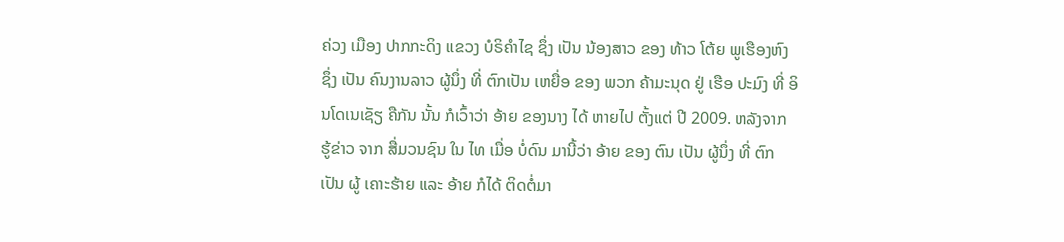ຄ່ວງ ເມືອງ ປາກກະດິງ ແຂວງ ບໍຣິຄໍາໄຊ ຊຶ່ງ ເປັນ ນ້ອງສາວ ຂອງ ທ້າວ ໂຕ້ຍ ພູເຮືອງຫົງ ຊຶ່ງ ເປັນ ຄົນງານລາວ ຜູ້ນຶ່ງ ທີ່ ຕົກເປັນ ເຫຍື່ອ ຂອງ ພວກ ຄ້າມະນຸດ ຢູ່ ເຮືອ ປະມົງ ທີ່ ອິນໂດເນເຊັຽ ຄືກັນ ນັ້ນ ກໍເວົ້າວ່າ ອ້າຍ ຂອງນາງ ໄດ້ ຫາຍໄປ ຕັ້ງແຕ່ ປີ 2009. ຫລັງຈາກ ຮູ້ຂ່າວ ຈາກ ສື່ມວນຊົນ ໃນ ໄທ ເມື່ອ ບໍ່ດົນ ມານີ້ວ່າ ອ້າຍ ຂອງ ຕົນ ເປັນ ຜູ້ນຶ່ງ ທີ່ ຕົກເປັນ ຜູ້ ເຄາະຮ້າຍ ແລະ ອ້າຍ ກໍໄດ້ ຕິດຕໍ່ມາ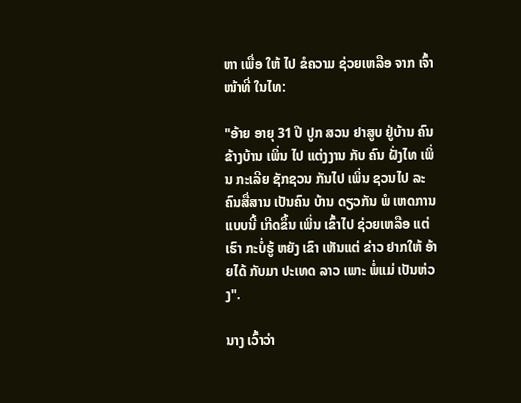ຫາ ເພື່ອ ໃຫ້ ໄປ ຂໍຄວາມ ຊ່ວຍເຫລືອ ຈາກ ເຈົ້າໜ້າທີ່ ໃນໄທ:

"ອ້າຍ ອາຍຸ 31 ປີ ປູກ ສວນ ຢາສູບ ຢູ່ບ້ານ ຄົນຂ້າງບ້ານ ເພິ່ນ ໄປ ແຕ່ງງານ ກັບ ຄົນ ຝັ່ງໄທ ເພິ່ນ ກະເລີຍ ຊັກຊວນ ກັນໄປ ເພິ່ນ ຊວນໄປ ລະ ຄົນສື່ສານ ເປັນຄົນ ບ້ານ ດຽວກັນ ພໍ ເຫດການ ແບບນີ້ ເກີດຂຶ້ນ ເພິ່ນ ເຂົ້າໄປ ຊ່ວຍເຫລືອ ແຕ່ເຮົາ ກະບໍ່ຮູ້ ຫຍັງ ເຂົາ ເຫັນແຕ່ ຂ່າວ ຢາກໃຫ້ ອ້າຍໄດ້ ກັບມາ ປະເທດ ລາວ ເພາະ ພໍ່ແມ່ ເປັນຫ່ວງ".

ນາງ ເວົ້າວ່າ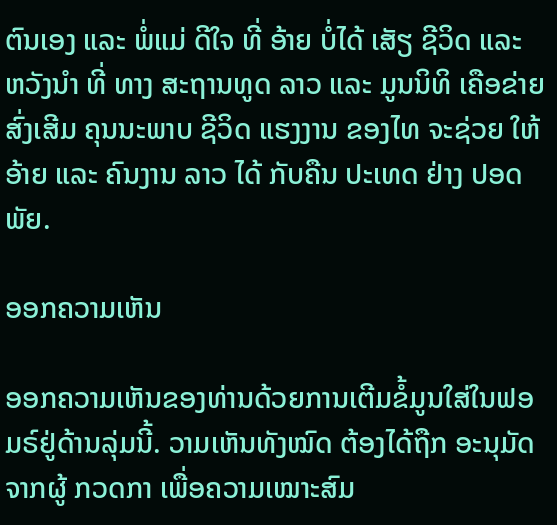ຕົນເອງ ແລະ ພໍ່ແມ່ ດີໃຈ ທີ່ ອ້າຍ ບໍ່ໄດ້ ເສັຽ ຊີວິດ ແລະ ຫວັງນໍາ ທີ່ ທາງ ສະຖານທູດ ລາວ ແລະ ມູນນິທິ ເຄືອຂ່າຍ ສົ່ງເສີມ ຄຸນນະພາບ ຊີວິດ ແຮງງານ ຂອງໄທ ຈະຊ່ວຍ ໃຫ້ ອ້າຍ ແລະ ຄົນງານ ລາວ ໄດ້ ກັບຄືນ ປະເທດ ຢ່າງ ປອດພັຍ.

ອອກຄວາມເຫັນ

ອອກຄວາມເຫັນຂອງທ່ານດ້ວຍການເຕີມຂໍ້ມູນໃສ່ໃນຟອມຣ໌ຢູ່ດ້ານລຸ່ມນີ້. ວາມເຫັນທັງໝົດ ຕ້ອງໄດ້ຖືກ ອະນຸມັດ ຈາກຜູ້ ກວດກາ ເພື່ອຄວາມເໝາະສົມ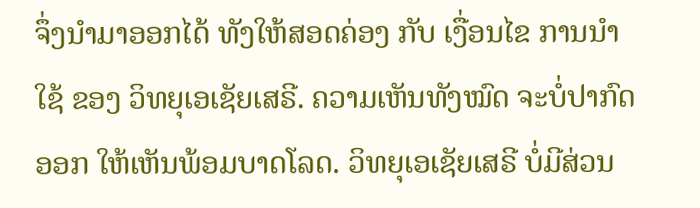ຈຶ່ງນໍາມາອອກໄດ້ ທັງໃຫ້ສອດຄ່ອງ ກັບ ເງື່ອນໄຂ ການນຳໃຊ້ ຂອງ ວິທຍຸເອເຊັຍເສຣີ. ຄວາມເຫັນທັງໝົດ ຈະບໍ່ປາກົດອອກ ໃຫ້ເຫັນພ້ອມບາດໂລດ. ວິທຍຸເອເຊັຍເສຣີ ບໍ່ມີສ່ວນ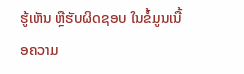ຮູ້ເຫັນ ຫຼືຮັບຜິດຊອບ ໃນຂໍ້ມູນເນື້ອຄວາມ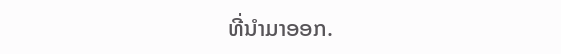ທີ່ນໍາມາອອກ.